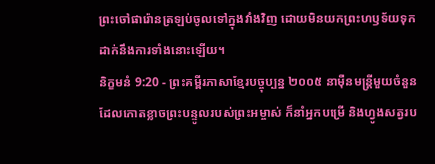ព្រះចៅផារ៉ោនត្រឡប់ចូលទៅក្នុងវាំងវិញ ដោយមិនយកព្រះហឫទ័យទុកដាក់នឹងការទាំងនោះឡើយ។
និក្ខមនំ 9:20 - ព្រះគម្ពីរភាសាខ្មែរបច្ចុប្បន្ន ២០០៥ នាម៉ឺនមន្ត្រីមួយចំនួន ដែលកោតខ្លាចព្រះបន្ទូលរបស់ព្រះអម្ចាស់ ក៏នាំអ្នកបម្រើ និងហ្វូងសត្វរប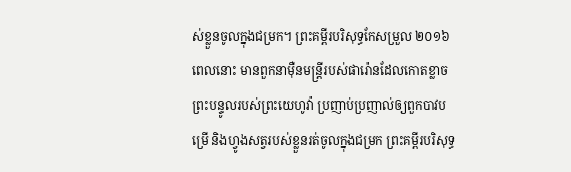ស់ខ្លួនចូលក្នុងជម្រក។ ព្រះគម្ពីរបរិសុទ្ធកែសម្រួល ២០១៦ ពេលនោះ មានពួកនាម៉ឺនមន្ត្រីរបស់ផារ៉ោនដែលកោតខ្លាចព្រះបន្ទូលរបស់ព្រះយេហូវ៉ា ប្រញាប់ប្រញាល់ឲ្យពួកបាវបម្រើ និងហ្វូងសត្វរបស់ខ្លួនរត់ចូលក្នុងជម្រក ព្រះគម្ពីរបរិសុទ្ធ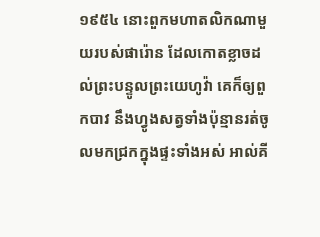១៩៥៤ នោះពួកមហាតលិកណាមួយរបស់ផារ៉ោន ដែលកោតខ្លាចដល់ព្រះបន្ទូលព្រះយេហូវ៉ា គេក៏ឲ្យពួកបាវ នឹងហ្វូងសត្វទាំងប៉ុន្មានរត់ចូលមកជ្រកក្នុងផ្ទះទាំងអស់ អាល់គី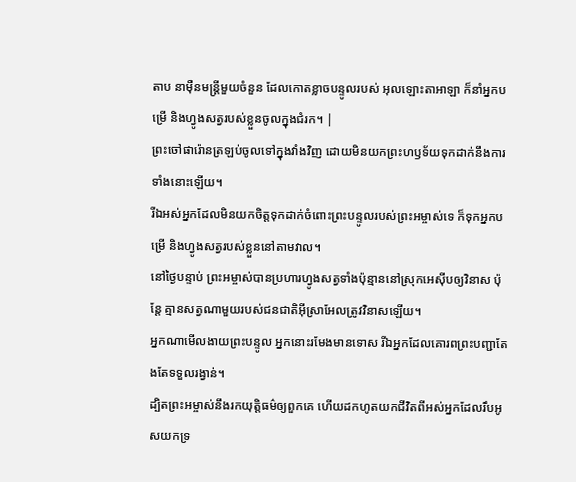តាប នាម៉ឺនមន្ត្រីមួយចំនួន ដែលកោតខ្លាចបន្ទូលរបស់ អុលឡោះតាអាឡា ក៏នាំអ្នកបម្រើ និងហ្វូងសត្វរបស់ខ្លួនចូលក្នុងជំរក។ |
ព្រះចៅផារ៉ោនត្រឡប់ចូលទៅក្នុងវាំងវិញ ដោយមិនយកព្រះហឫទ័យទុកដាក់នឹងការទាំងនោះឡើយ។
រីឯអស់អ្នកដែលមិនយកចិត្តទុកដាក់ចំពោះព្រះបន្ទូលរបស់ព្រះអម្ចាស់ទេ ក៏ទុកអ្នកបម្រើ និងហ្វូងសត្វរបស់ខ្លួននៅតាមវាល។
នៅថ្ងៃបន្ទាប់ ព្រះអម្ចាស់បានប្រហារហ្វូងសត្វទាំងប៉ុន្មាននៅស្រុកអេស៊ីបឲ្យវិនាស ប៉ុន្តែ គ្មានសត្វណាមួយរបស់ជនជាតិអ៊ីស្រាអែលត្រូវវិនាសឡើយ។
អ្នកណាមើលងាយព្រះបន្ទូល អ្នកនោះរមែងមានទោស រីឯអ្នកដែលគោរពព្រះបញ្ជាតែងតែទទួលរង្វាន់។
ដ្បិតព្រះអម្ចាស់នឹងរកយុត្តិធម៌ឲ្យពួកគេ ហើយដកហូតយកជីវិតពីអស់អ្នកដែលរឹបអូសយកទ្រ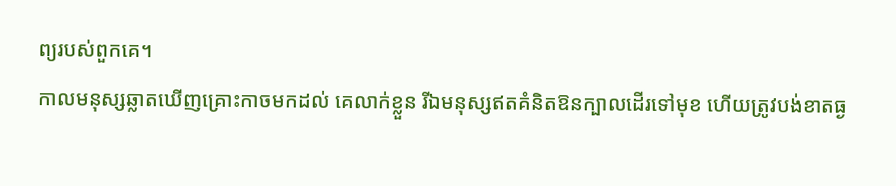ព្យរបស់ពួកគេ។
កាលមនុស្សឆ្លាតឃើញគ្រោះកាចមកដល់ គេលាក់ខ្លួន រីឯមនុស្សឥតគំនិតឱនក្បាលដើរទៅមុខ ហើយត្រូវបង់ខាតធ្ង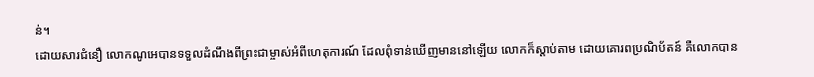ន់។
ដោយសារជំនឿ លោកណូអេបានទទួលដំណឹងពីព្រះជាម្ចាស់អំពីហេតុការណ៍ ដែលពុំទាន់ឃើញមាននៅឡើយ លោកក៏ស្ដាប់តាម ដោយគោរពប្រណិប័តន៍ គឺលោកបាន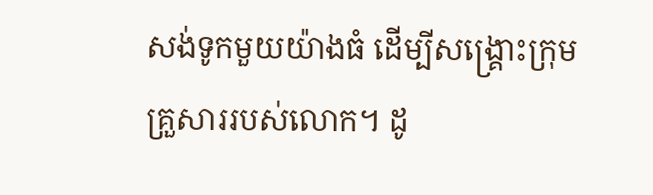សង់ទូកមួយយ៉ាងធំ ដើម្បីសង្គ្រោះក្រុមគ្រួសាររបស់លោក។ ដូ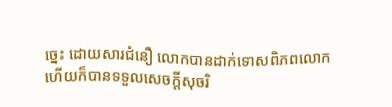ច្នេះ ដោយសារជំនឿ លោកបានដាក់ទោសពិភពលោក ហើយក៏បានទទួលសេចក្ដីសុចរិ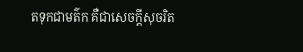តទុកជាមត៌ក គឺជាសេចក្ដីសុចរិត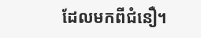ដែលមកពីជំនឿ។